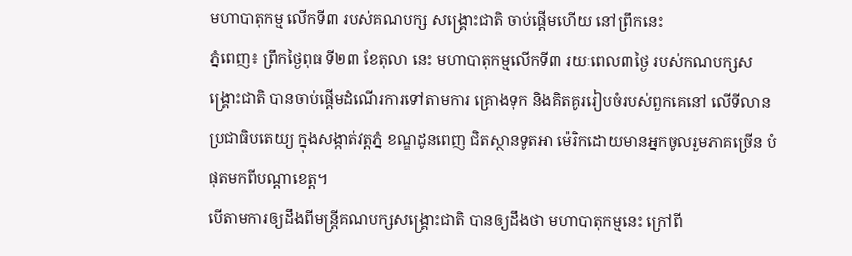មហាបាតុកម្ម លើកទី៣ របស់គណបក្ស សង្រ្គោះជាតិ ចាប់ផ្តើមហើយ នៅព្រឹកនេះ
ភ្នំពេញ៖ ព្រឹកថ្ងៃពុធ ទី២៣ ខែតុលា នេះ មហាបាតុកម្មលើកទី៣ រយៈពេល៣ថ្ងៃ របស់កណបក្សសង្រ្គោះជាតិ បានចាប់ផ្តើមដំណើរការទៅតាមការ គ្រោងទុក និងគិតគូររៀបចំរបស់ពួកគេនៅ លើទីលានប្រជាធិបតេយ្យ ក្នុងសង្កាត់វត្តភ្នំ ខណ្ឌដូនពេញ ជិតស្ថានទូតអា ម៉េរិកដោយមានអ្នកចូលរួមភាគច្រើន បំផុតមកពីបណ្តាខេត្ត។
បើតាមការឲ្យដឹងពីមន្រ្តីគណបក្សសង្រ្គោះជាតិ បានឲ្យដឹងថា មហាបាតុកម្មនេះ ក្រៅពី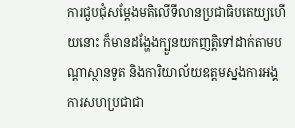ការជួបជុំសម្តែងមតិលើទីលានប្រជាធិបតេយ្យហើយនោះ ក៏មានដង្ហែងក្បួនយកញត្តិទៅដាក់តាមបណ្តាស្ថានទូត និងការិយាល័យឧត្តមស្នងការអង្គការសហប្រជាជា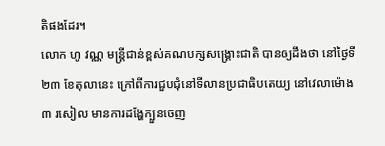តិផងដែរ។
លោក ហូ វណ្ណ មន្រ្តីជាន់ខ្ពស់គណបក្សសង្រ្គោះជាតិ បានឲ្យដឹងថា នៅថ្ងៃទី២៣ ខែតុលានេះ ក្រៅពីការជួបជុំនៅទីលានប្រជាធិបតេយ្យ នៅវេលាម៉ោង៣ រសៀល មានការដង្ហែក្បួនចេញ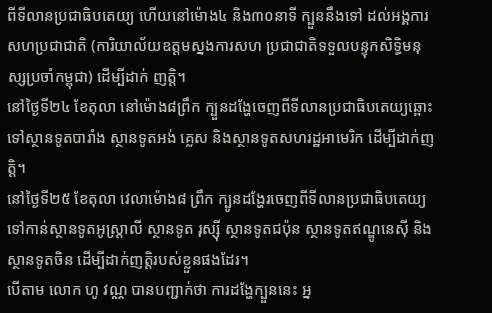ពីទីលានប្រជាធិបតេយ្យ ហើយនៅម៉ោង៤ និង៣០នាទី ក្បួននឹងទៅ ដល់អង្គការសហប្រជាជាតិ (ការិយាល័យឧត្តមស្នងការសហ ប្រជាជាតិទទួលបន្ទុកសិទ្ធិមនុស្សប្រចាំកម្ពុជា) ដើម្បីដាក់ ញត្តិ។
នៅថ្ងៃទី២៤ ខែតុលា នៅម៉ោង៨ព្រឹក ក្បួនដង្ហែចេញពីទីលានប្រជាធិបតេយ្យឆ្ពោះទៅស្ថានទូតបារាំង ស្ថានទូតអង់ គ្លេស និងស្ថានទូតសហរដ្ឋអាមេរិក ដើម្បីដាក់ញត្តិ។
នៅថ្ងៃទី២៥ ខែតុលា វេលាម៉ោង៨ ព្រឹក ក្បូនដង្ហែរចេញពីទីលានប្រជាធិបតេយ្យទៅកាន់ស្ថានទូតអូស្រ្តាលី ស្ថានទូត រុស្ស៊ី ស្ថានទូតជប៉ុន ស្ថានទូតឥណ្ឌូនេស៊ី និងស្ថានទូតចិន ដើម្បីដាក់ញត្តិរបស់ខ្លួនផងដែរ។
បើតាម លោក ហូ វណ្ណ បានបញ្ជាក់ថា ការដង្ហែក្បួននេះ អ្ន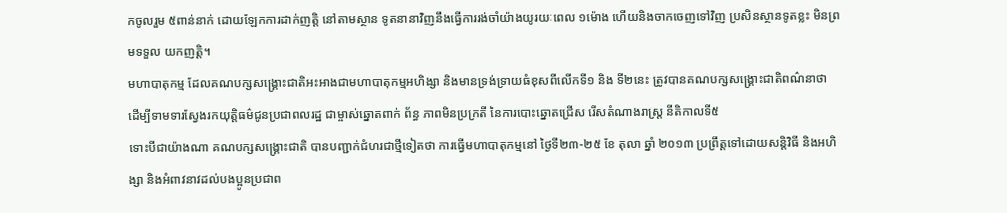កចូលរួម ៥ពាន់នាក់ ដោយឡែកការដាក់ញត្តិ នៅតាមស្ថាន ទូតនានាវិញនឹងធ្វើការរង់ចាំយ៉ាងយូរយៈពេល ១ម៉ោង ហើយនិងចាកចេញទៅវិញ ប្រសិនស្ថានទូតខ្លះ មិនព្រមទទួល យកញត្តិ។
មហាបាតុកម្ម ដែលគណបក្សសង្រ្គោះជាតិអះអាងជាមហាបាតុកម្មអហិង្សា និងមានទ្រង់ទ្រាយធំខុសពីលើកទី១ និង ទី២នេះ ត្រូវបានគណបក្សសង្រ្គោះជាតិពណ៌នាថា ដើម្បីទាមទារស្វែងរកយុត្ដិធម៌ជូនប្រជាពលរដ្ឋ ជាម្ចាស់ឆ្នោតពាក់ ព័ន្ធ ភាពមិនប្រក្រតី នៃការបោះឆ្នោតជ្រើស រើសតំណាងរាស្ដ្រ នីតិកាលទី៥
ទោះបីជាយ៉ាងណា គណបក្សសង្គ្រោះជាតិ បានបញ្ជាក់ជំហរជាថ្មីទៀតថា ការធ្វើមហាបាតុកម្មនៅ ថ្ងៃទី២៣-២៥ ខែ តុលា ឆ្នាំ ២០១៣ ប្រព្រឹត្ដទៅដោយសន្ដិវិធី និងអហិង្សា និងអំពាវនាវដល់បងប្អូនប្រជាព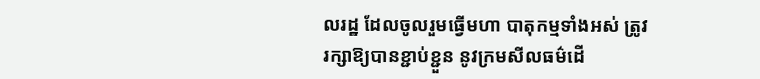លរដ្ឋ ដែលចូលរួមធ្វើមហា បាតុកម្មទាំងអស់ ត្រូវរក្សាឱ្យបានខ្ជាប់ខ្ជួន នូវក្រមសីលធម៌ដើ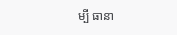ម្បី ធានា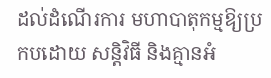ដល់ដំណើរការ មហាបាតុកម្មឱ្យប្រកបដោយ សន្ដិវិធី និងគ្មានអំ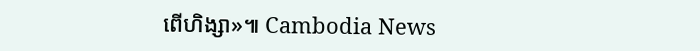ពើហិង្សា»៕ Cambodia News